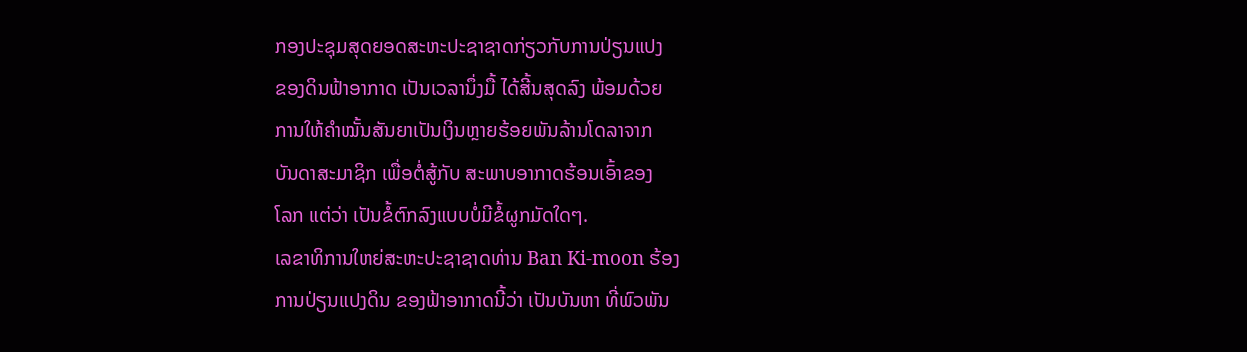ກອງປະຊຸມສຸດຍອດສະຫະປະຊາຊາດກ່ຽວກັບການປ່ຽນແປງ
ຂອງດິນຟ້າອາກາດ ເປັນເວລານຶ່ງມື້ ໄດ້ສີ້ນສຸດລົງ ພ້ອມດ້ວຍ
ການໃຫ້ຄຳໝັ້ນສັນຍາເປັນເງິນຫຼາຍຮ້ອຍພັນລ້ານໂດລາຈາກ
ບັນດາສະມາຊິກ ເພື່ອຕໍ່ສູ້ກັບ ສະພາບອາກາດຮ້ອນເອົ້າຂອງ
ໂລກ ແຕ່ວ່າ ເປັນຂໍ້ຕົກລົງແບບບໍ່ມີຂໍ້ຜູກມັດໃດໆ.
ເລຂາທິການໃຫຍ່ສະຫະປະຊາຊາດທ່ານ Ban Ki-moon ຮ້ອງ
ການປ່ຽນແປງດິນ ຂອງຟ້າອາກາດນີ້ວ່າ ເປັນບັນຫາ ທີ່ພົວພັນ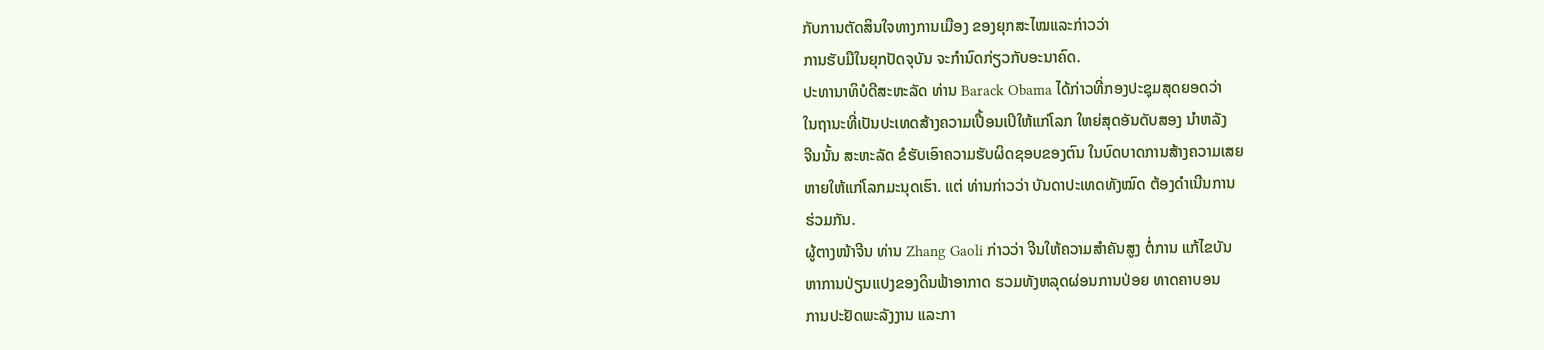ກັບການຕັດສິນໃຈທາງການເມືອງ ຂອງຍຸກສະໄໝແລະກ່າວວ່າ
ການຮັບມືໃນຍຸກປັດຈຸບັນ ຈະກຳນົດກ່ຽວກັບອະນາຄົດ.
ປະທານາທິບໍດີສະຫະລັດ ທ່ານ Barack Obama ໄດ້ກ່າວທີ່ກອງປະຊຸມສຸດຍອດວ່າ
ໃນຖານະທີ່ເປັນປະເທດສ້າງຄວາມເປື້ອນເປິໃຫ້ແກ່ໂລກ ໃຫຍ່ສຸດອັນດັບສອງ ນຳຫລັງ
ຈີນນັ້ນ ສະຫະລັດ ຂໍຮັບເອົາຄວາມຮັບຜິດຊອບຂອງຕົນ ໃນບົດບາດການສ້າງຄວາມເສຍ
ຫາຍໃຫ້ແກ່ໂລກມະນຸດເຮົາ. ແຕ່ ທ່ານກ່າວວ່າ ບັນດາປະເທດທັງໝົດ ຕ້ອງດຳເນີນການ
ຮ່ວມກັນ.
ຜູ້ຕາງໜ້າຈີນ ທ່ານ Zhang Gaoli ກ່າວວ່າ ຈີນໃຫ້ຄວາມສຳຄັນສູງ ຕໍ່ການ ແກ້ໄຂບັນ
ຫາການປ່ຽນແປງຂອງດິນຟ້າອາກາດ ຮວມທັງຫລຸດຜ່ອນການປ່ອຍ ທາດຄາບອນ
ການປະຢັດພະລັງງານ ແລະກາ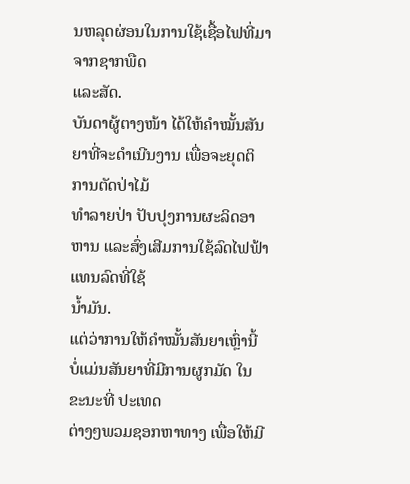ນຫລຸດຜ່ອນໃນການໃຊ້ເຊື້ອໄຟທີ່ມາຈາກຊາກພືດ
ແລະສັດ.
ບັນດາຜູ້ຕາງໜ້າ ໄດ້ໃຫ້ຄຳໝັ້ນສັນຍາທີ່ຈະດຳເນີນງານ ເພື່ອຈະຍຸດຕິການຕັດປ່າໄມ້
ທຳລາຍປ່າ ປັບປຸງການຜະລິດອາຫານ ແລະສົ່ງເສີມການໃຊ້ລົດໄຟຟ້າ ແທນລົດທີ່ໃຊ້
ນ້ຳມັນ.
ແຕ່ວ່າການໃຫ້ຄຳໝັ້ນສັນຍາເຫຼົ່ານີ້ ບໍ່ແມ່ນສັນຍາທີ່ມີການຜູກມັດ ໃນຂະນະທີ່ ປະເທດ
ຕ່າງໆພວມຊອກຫາທາງ ເພື່ອໃຫ້ມີ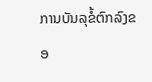ການບັນລຸຂໍ້ຕົກລົງຂອ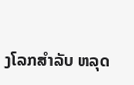ງໂລກສຳລັບ ຫລຸດ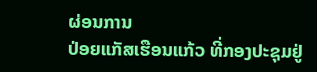ຜ່ອນການ
ປ່ອຍແກັສເຮືອນແກ້ວ ທີ່ກອງປະຊຸມຢູ່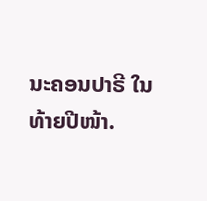ນະຄອນປາຣີ ໃນທ້າຍປີໜ້າ.